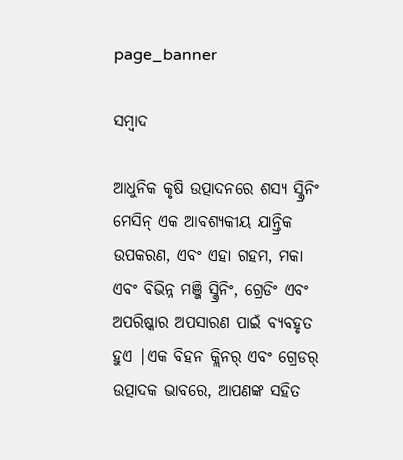page_banner

ସମ୍ବାଦ

ଆଧୁନିକ କୃଷି ଉତ୍ପାଦନରେ ଶସ୍ୟ ସ୍କ୍ରିନିଂ ମେସିନ୍ ଏକ ଆବଶ୍ୟକୀୟ ଯାନ୍ତ୍ରିକ ଉପକରଣ, ଏବଂ ଏହା ଗହମ, ମକା ଏବଂ ବିଭିନ୍ନ ମଞ୍ଜି ସ୍କ୍ରିନିଂ, ଗ୍ରେଡିଂ ଏବଂ ଅପରିଷ୍କାର ଅପସାରଣ ପାଇଁ ବ୍ୟବହୃତ ହୁଏ |ଏକ ବିହନ କ୍ଲିନର୍ ଏବଂ ଗ୍ରେଡର୍ ଉତ୍ପାଦକ ଭାବରେ, ଆପଣଙ୍କ ସହିତ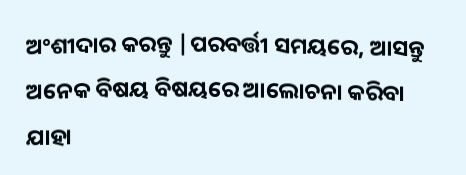ଅଂଶୀଦାର କରନ୍ତୁ |ପରବର୍ତ୍ତୀ ସମୟରେ, ଆସନ୍ତୁ ଅନେକ ବିଷୟ ବିଷୟରେ ଆଲୋଚନା କରିବା ଯାହା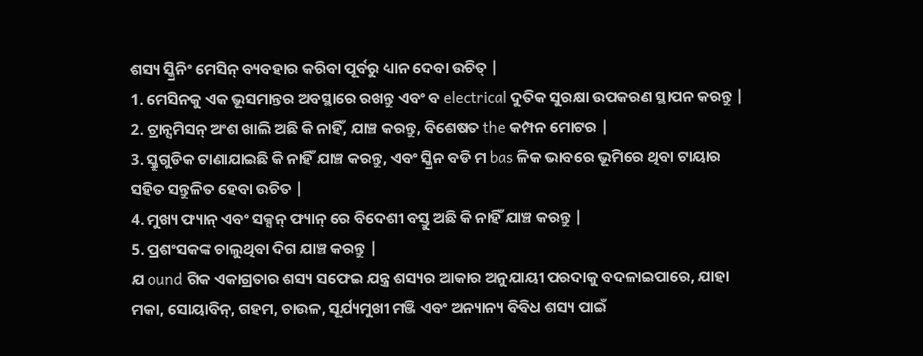ଶସ୍ୟ ସ୍କ୍ରିନିଂ ମେସିନ୍ ବ୍ୟବହାର କରିବା ପୂର୍ବରୁ ଧ୍ୟାନ ଦେବା ଉଚିତ୍ |
1. ମେସିନକୁ ଏକ ଭୂସମାନ୍ତର ଅବସ୍ଥାରେ ରଖନ୍ତୁ ଏବଂ ବ electrical ଦୁତିକ ସୁରକ୍ଷା ଉପକରଣ ସ୍ଥାପନ କରନ୍ତୁ |
2. ଟ୍ରାନ୍ସମିସନ୍ ଅଂଶ ଖାଲି ଅଛି କି ନାହିଁ, ଯାଞ୍ଚ କରନ୍ତୁ, ବିଶେଷତ the କମ୍ପନ ମୋଟର |
3. ସ୍କ୍ରୁଗୁଡିକ ଟାଣାଯାଇଛି କି ନାହିଁ ଯାଞ୍ଚ କରନ୍ତୁ, ଏବଂ ସ୍କ୍ରିନ ବଡି ମ bas ଳିକ ଭାବରେ ଭୂମିରେ ଥିବା ଟାୟାର ସହିତ ସନ୍ତୁଳିତ ହେବା ଉଚିତ |
4. ମୁଖ୍ୟ ଫ୍ୟାନ୍ ଏବଂ ସକ୍ସନ୍ ଫ୍ୟାନ୍ ରେ ବିଦେଶୀ ବସ୍ତୁ ଅଛି କି ନାହିଁ ଯାଞ୍ଚ କରନ୍ତୁ |
5. ପ୍ରଶଂସକଙ୍କ ଚାଲୁଥିବା ଦିଗ ଯାଞ୍ଚ କରନ୍ତୁ |
ଯ ound ଗିକ ଏକାଗ୍ରତାର ଶସ୍ୟ ସଫେଇ ଯନ୍ତ୍ର ଶସ୍ୟର ଆକାର ଅନୁଯାୟୀ ପରଦାକୁ ବଦଳାଇପାରେ, ଯାହା ମକା, ସୋୟାବିନ୍, ଗହମ, ଚାଉଳ, ସୂର୍ଯ୍ୟମୁଖୀ ମଞ୍ଜି ଏବଂ ଅନ୍ୟାନ୍ୟ ବିବିଧ ଶସ୍ୟ ପାଇଁ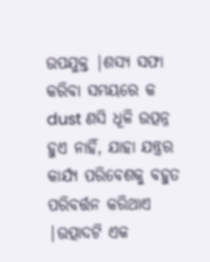ଉପଯୁକ୍ତ |ଶସ୍ୟ ସଫା କରିବା ସମୟରେ କ dust ଣସି ଧୂଳି ଉତ୍ପନ୍ନ ହୁଏ ନାହିଁ, ଯାହା ଯନ୍ତ୍ରର କାର୍ଯ୍ୟ ପରିବେଶକୁ ବହୁତ ପରିବର୍ତ୍ତନ କରିଥାଏ |ଉତ୍ପାଦଟି ଏକ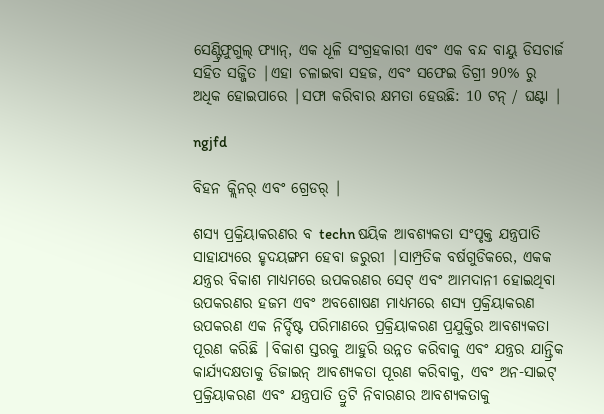ସେଣ୍ଟ୍ରିଫୁଗୁଲ୍ ଫ୍ୟାନ୍, ଏକ ଧୂଳି ସଂଗ୍ରହକାରୀ ଏବଂ ଏକ ବନ୍ଦ ବାୟୁ ଡିସଚାର୍ଜ ସହିତ ସଜ୍ଜିତ |ଏହା ଚଳାଇବା ସହଜ, ଏବଂ ସଫେଇ ଡିଗ୍ରୀ 90% ରୁ ଅଧିକ ହୋଇପାରେ |ସଫା କରିବାର କ୍ଷମତା ହେଉଛି: 10 ଟନ୍ / ଘଣ୍ଟା |

ngjfd

ବିହନ କ୍ଲିନର୍ ଏବଂ ଗ୍ରେଡର୍ |

ଶସ୍ୟ ପ୍ରକ୍ରିୟାକରଣର ବ techn ଷୟିକ ଆବଶ୍ୟକତା ସଂପୃକ୍ତ ଯନ୍ତ୍ରପାତି ସାହାଯ୍ୟରେ ହୃଦୟଙ୍ଗମ ହେବା ଜରୁରୀ |ସାମ୍ପ୍ରତିକ ବର୍ଷଗୁଡିକରେ, ଏକକ ଯନ୍ତ୍ରର ବିକାଶ ମାଧ୍ୟମରେ ଉପକରଣର ସେଟ୍ ଏବଂ ଆମଦାନୀ ହୋଇଥିବା ଉପକରଣର ହଜମ ଏବଂ ଅବଶୋଷଣ ମାଧ୍ୟମରେ ଶସ୍ୟ ପ୍ରକ୍ରିୟାକରଣ ଉପକରଣ ଏକ ନିର୍ଦ୍ଦିଷ୍ଟ ପରିମାଣରେ ପ୍ରକ୍ରିୟାକରଣ ପ୍ରଯୁକ୍ତିର ଆବଶ୍ୟକତା ପୂରଣ କରିଛି |ବିକାଶ ସ୍ତରକୁ ଆହୁରି ଉନ୍ନତ କରିବାକୁ ଏବଂ ଯନ୍ତ୍ରର ଯାନ୍ତ୍ରିକ କାର୍ଯ୍ୟଦକ୍ଷତାକୁ ଡିଜାଇନ୍ ଆବଶ୍ୟକତା ପୂରଣ କରିବାକୁ, ଏବଂ ଅନ-ସାଇଟ୍ ପ୍ରକ୍ରିୟାକରଣ ଏବଂ ଯନ୍ତ୍ରପାତି ତ୍ରୁଟି ନିବାରଣର ଆବଶ୍ୟକତାକୁ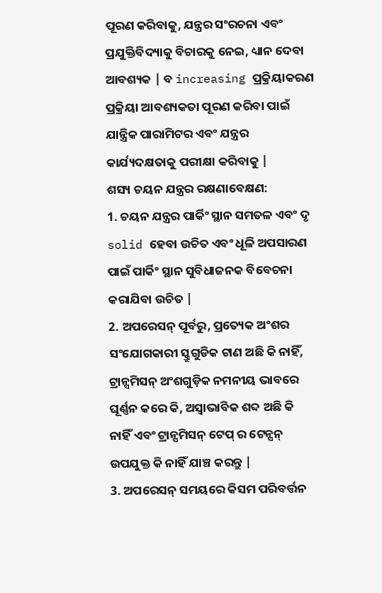ପୂରଣ କରିବାକୁ, ଯନ୍ତ୍ରର ସଂରଚନା ଏବଂ ପ୍ରଯୁକ୍ତିବିଦ୍ୟାକୁ ବିଚାରକୁ ନେଇ, ଧ୍ୟାନ ଦେବା ଆବଶ୍ୟକ | ବ increasing ପ୍ରକ୍ରିୟାକରଣ ପ୍ରକ୍ରିୟା ଆବଶ୍ୟକତା ପୂରଣ କରିବା ପାଇଁ ଯାନ୍ତ୍ରିକ ପାରାମିଟର ଏବଂ ଯନ୍ତ୍ରର କାର୍ଯ୍ୟଦକ୍ଷତାକୁ ପରୀକ୍ଷା କରିବାକୁ |
ଶସ୍ୟ ଚୟନ ଯନ୍ତ୍ରର ରକ୍ଷଣାବେକ୍ଷଣ:
1. ଚୟନ ଯନ୍ତ୍ରର ପାର୍କିଂ ସ୍ଥାନ ସମତଳ ଏବଂ ଦୃ solid ହେବା ଉଚିତ ଏବଂ ଧୂଳି ଅପସାରଣ ପାଇଁ ପାର୍କିଂ ସ୍ଥାନ ସୁବିଧାଜନକ ବିବେଚନା କରାଯିବା ଉଚିତ |
2. ଅପରେସନ୍ ପୂର୍ବରୁ, ପ୍ରତ୍ୟେକ ଅଂଶର ସଂଯୋଗକାରୀ ସ୍କ୍ରୁଗୁଡିକ ଟାଣ ଅଛି କି ନାହିଁ, ଟ୍ରାନ୍ସମିସନ୍ ଅଂଶଗୁଡ଼ିକ ନମନୀୟ ଭାବରେ ଘୂର୍ଣ୍ଣନ କରେ କି, ଅସ୍ୱାଭାବିକ ଶବ୍ଦ ଅଛି କି ନାହିଁ ଏବଂ ଟ୍ରାନ୍ସମିସନ୍ ଟେପ୍ ର ଟେନ୍ସନ୍ ଉପଯୁକ୍ତ କି ନାହିଁ ଯାଞ୍ଚ କରନ୍ତୁ |
3. ଅପରେସନ୍ ସମୟରେ କିସମ ପରିବର୍ତ୍ତନ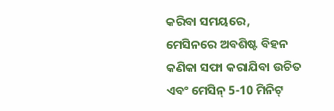କରିବା ସମୟରେ, ମେସିନରେ ଅବଶିଷ୍ଟ ବିହନ କଣିକା ସଫା କରାଯିବା ଉଚିତ ଏବଂ ମେସିନ୍ 5-10 ମିନିଟ୍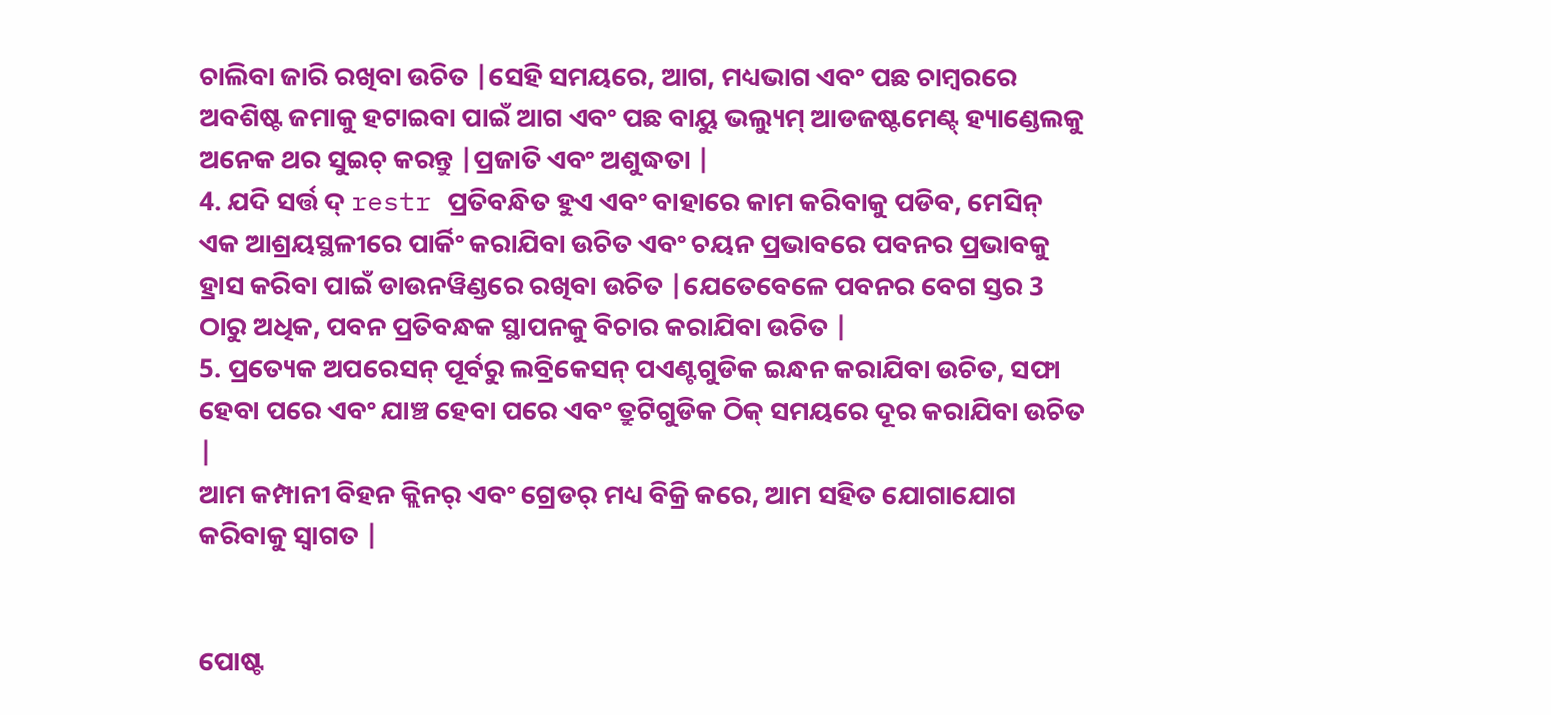ଚାଲିବା ଜାରି ରଖିବା ଉଚିତ |ସେହି ସମୟରେ, ଆଗ, ମଧ୍ୟଭାଗ ଏବଂ ପଛ ଚାମ୍ବରରେ ଅବଶିଷ୍ଟ ଜମାକୁ ହଟାଇବା ପାଇଁ ଆଗ ଏବଂ ପଛ ବାୟୁ ଭଲ୍ୟୁମ୍ ଆଡଜଷ୍ଟମେଣ୍ଟ୍ ହ୍ୟାଣ୍ଡେଲକୁ ଅନେକ ଥର ସୁଇଚ୍ କରନ୍ତୁ |ପ୍ରଜାତି ଏବଂ ଅଶୁଦ୍ଧତା |
4. ଯଦି ସର୍ତ୍ତ ଦ୍ restr ପ୍ରତିବନ୍ଧିତ ହୁଏ ଏବଂ ବାହାରେ କାମ କରିବାକୁ ପଡିବ, ମେସିନ୍ ଏକ ଆଶ୍ରୟସ୍ଥଳୀରେ ପାର୍କିଂ କରାଯିବା ଉଚିତ ଏବଂ ଚୟନ ପ୍ରଭାବରେ ପବନର ପ୍ରଭାବକୁ ହ୍ରାସ କରିବା ପାଇଁ ଡାଉନୱିଣ୍ଡରେ ରଖିବା ଉଚିତ |ଯେତେବେଳେ ପବନର ବେଗ ସ୍ତର 3 ଠାରୁ ଅଧିକ, ପବନ ପ୍ରତିବନ୍ଧକ ସ୍ଥାପନକୁ ବିଚାର କରାଯିବା ଉଚିତ |
5. ପ୍ରତ୍ୟେକ ଅପରେସନ୍ ପୂର୍ବରୁ ଲବ୍ରିକେସନ୍ ପଏଣ୍ଟଗୁଡିକ ଇନ୍ଧନ କରାଯିବା ଉଚିତ, ସଫା ହେବା ପରେ ଏବଂ ଯାଞ୍ଚ ହେବା ପରେ ଏବଂ ତ୍ରୁଟିଗୁଡିକ ଠିକ୍ ସମୟରେ ଦୂର କରାଯିବା ଉଚିତ |
ଆମ କମ୍ପାନୀ ବିହନ କ୍ଲିନର୍ ଏବଂ ଗ୍ରେଡର୍ ମଧ୍ୟ ବିକ୍ରି କରେ, ଆମ ସହିତ ଯୋଗାଯୋଗ କରିବାକୁ ସ୍ୱାଗତ |


ପୋଷ୍ଟ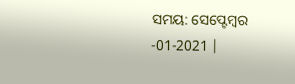ସମୟ: ସେପ୍ଟେମ୍ବର -01-2021 |